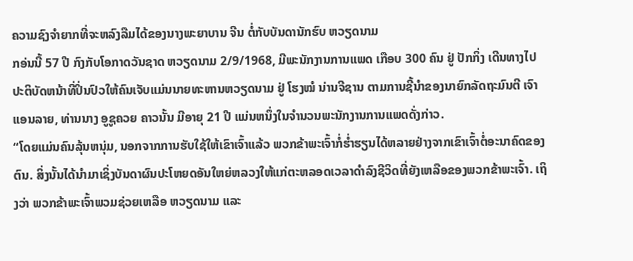ຄວາມຊົງຈຳຍາກທີ່ຈະຫລົງລືມໄດ້ຂອງນາງພະຍາບານ ຈີນ ຕໍ່ກັບບັນດານັກຮົບ ຫວຽດນາມ
ກອ່ນນີ້ 57 ປີ ກົງກັບໂອກາດວັນຊາດ ຫວຽດນາມ 2/9/1968, ມີພະນັກງານການແພດ ເກືອບ 300 ຄົນ ຢູ່ ປັກກິ່ງ ເດີນທາງໄປປະຕິບັດຫນ້າທີ່ປິ່ນປົວໃຫ້ຄົນເຈັບແມ່ນນາຍທະຫານຫວຽດນາມ ຢູ່ ໂຮງໝໍ ນ່ານຈີຊານ ຕາມການຊີ້ນຳຂອງນາຍົກລັດຖະມົນຕີ ເຈົາແອນລາຍ, ທ່ານນາງ ອູຊູຄວຍ ຄາວນັ້ນ ມີອາຍຸ 21 ປີ ແມ່ນຫນຶ່ງໃນຈຳນວນພະນັກງານການແພດດັ່ງກ່າວ.
“ໂດຍແມ່ນຄົນລຸ້ນຫນຸ່ມ, ນອກຈາກການຮັບໃຊ້ໃຫ້ເຂົາເຈົ້າແລ້ວ ພວກຂ້າພະເຈົ້າກໍ່ຮ່ຳຮຽນໄດ້ຫລາຍຢ່າງຈາກເຂົາເຈົ້າຕໍ່ອະນາຄົດຂອງຕົນ. ສິ່ງນັ້ນໄດ້ນຳມາເຊິ່ງບັນດາຜົນປະໂຫຍດອັນໃຫຍ່ຫລວງໃຫ້ແກ່ຕະຫລອດເວລາດຳລົງຊີວິດທີ່ຍັງເຫລືອຂອງພວກຂ້າພະເຈົ້າ. ເຖິງວ່າ ພວກຂ້າພະເຈົ້າພວມຊ່ວຍເຫລືອ ຫວຽດນາມ ແລະ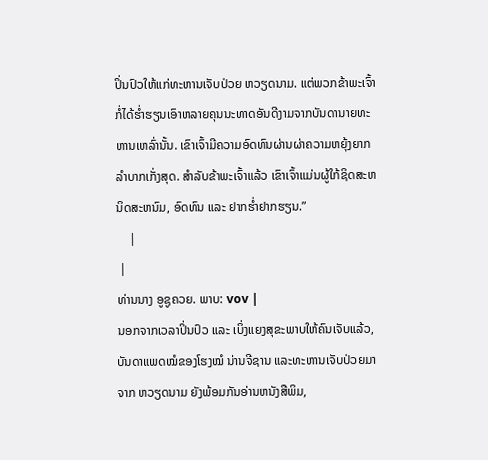ປິ່ນປົວໃຫ້ແກ່ທະຫານເຈັບປ່ວຍ ຫວຽດນາມ. ແຕ່ພວກຂ້າພະເຈົ້າກໍ່ໄດ້ຮ່ຳຮຽນເອົາຫລາຍຄຸນນະທາດອັນດີງາມຈາກບັນດານາຍທະຫານເຫລົ່ານັ້ນ. ເຂົາເຈົ້າມີຄວາມອົດທົນຜ່ານຜ່າຄວາມຫຍຸ້ງຍາກລຳບາກເກັ່ງສຸດ. ສຳລັບຂ້າພະເຈົ້າແລ້ວ ເຂົາເຈົ້າແມ່ນຜູ້ໃກ້ຊິດສະຫນິດສະຫນົມ, ອົດທົນ ແລະ ຢາກຮ່ຳຢາກຮຽນ.”
    |
 |
ທ່ານນາງ ອູຊູຄວຍ. ພາບ: vov |
ນອກຈາກເວລາປິ່ນປົວ ແລະ ເບິ່ງແຍງສຸຂະພາບໃຫ້ຄົນເຈັບແລ້ວ, ບັນດາແພດໝໍຂອງໂຮງໝໍ ນ່ານຈີຊານ ແລະທະຫານເຈັບປ່ວຍມາຈາກ ຫວຽດນາມ ຍັງພ້ອມກັນອ່ານຫນັງສືພິມ,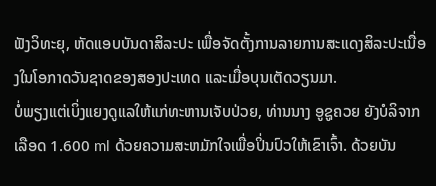ຟັງວິທະຍຸ, ຫັດແອບບັນດາສິລະປະ ເພື່ອຈັດຕັ້ງການລາຍການສະແດງສິລະປະເນື່ອງໃນໂອກາດວັນຊາດຂອງສອງປະເທດ ແລະເມື່ອບຸນເຕັດວຽນມາ.
ບໍ່ພຽງແຕ່ເບິ່ງແຍງດູແລໃຫ້ແກ່ທະຫານເຈັບປ່ວຍ, ທ່ານນາງ ອູຊູຄວຍ ຍັງບໍລິຈາກເລືອດ 1.600 ml ດ້ວຍຄວາມສະຫມັກໃຈເພື່ອປິ່ນປົວໃຫ້ເຂົາເຈົ້າ. ດ້ວຍບັນ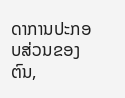ດາການປະກອບສ່ວນຂອງຕົນ,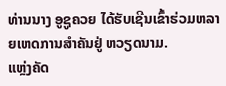ທ່ານນາງ ອູຊູຄວຍ ໄດ້ຮັບເຊີນເຂົ້າຮ່ວມຫລາຍເຫດການສຳຄັນຢູ່ ຫວຽດນາມ.
ແຫຼ່ງຄັດ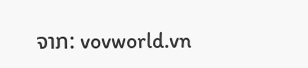ຈາກ: vovworld.vn